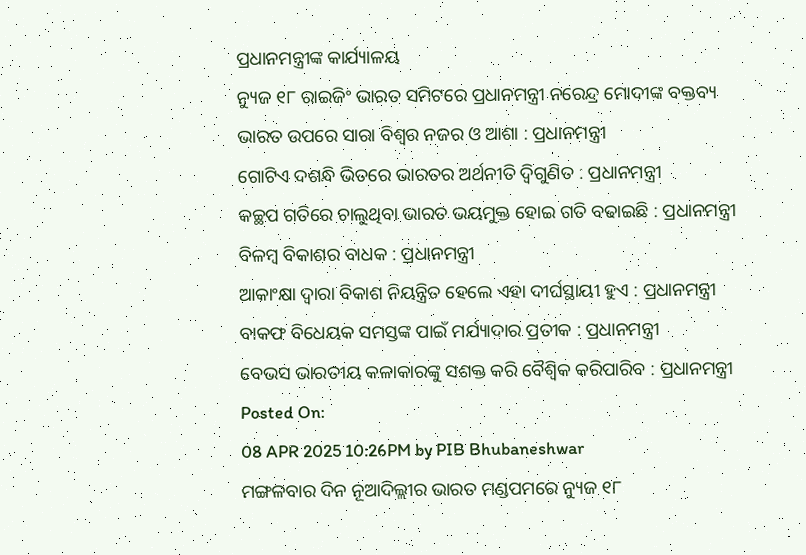ପ୍ରଧାନମନ୍ତ୍ରୀଙ୍କ କାର୍ଯ୍ୟାଳୟ
ନ୍ୟୁଜ ୧୮ ରାଇଜିଂ ଭାରତ ସମିଟରେ ପ୍ରଧାନମନ୍ତ୍ରୀ ନରେନ୍ଦ୍ର ମୋଦୀଙ୍କ ବକ୍ତବ୍ୟ
ଭାରତ ଉପରେ ସାରା ବିଶ୍ୱର ନଜର ଓ ଆଶା : ପ୍ରଧାନମନ୍ତ୍ରୀ
ଗୋଟିଏ ଦଶନ୍ଧି ଭିତରେ ଭାରତର ଅର୍ଥନୀତି ଦ୍ୱିଗୁଣିତ : ପ୍ରଧାନମନ୍ତ୍ରୀ
କଚ୍ଛପ ଗତିରେ ଚାଲୁଥିବା ଭାରତ ଭୟମୁକ୍ତ ହୋଇ ଗତି ବଢାଇଛି : ପ୍ରଧାନମନ୍ତ୍ରୀ
ବିଳମ୍ବ ବିକାଶର ବାଧକ : ପ୍ରଧାନମନ୍ତ୍ରୀ
ଆକାଂକ୍ଷା ଦ୍ୱାରା ବିକାଶ ନିୟନ୍ତ୍ରିତ ହେଲେ ଏହା ଦୀର୍ଘସ୍ଥାୟୀ ହୁଏ : ପ୍ରଧାନମନ୍ତ୍ରୀ
ବାକଫ ବିଧେୟକ ସମସ୍ତଙ୍କ ପାଇଁ ମର୍ଯ୍ୟାଦାର ପ୍ରତୀକ : ପ୍ରଧାନମନ୍ତ୍ରୀ
ବେଭସ ଭାରତୀୟ କଳାକାରଙ୍କୁ ସଶକ୍ତ କରି ବୈଶ୍ୱିକ କରିପାରିବ : ପ୍ରଧାନମନ୍ତ୍ରୀ
Posted On:
08 APR 2025 10:26PM by PIB Bhubaneshwar
ମଙ୍ଗଳବାର ଦିନ ନୂଆଦିଲ୍ଲୀର ଭାରତ ମଣ୍ଡପମରେ ନ୍ୟୁଜ ୧୮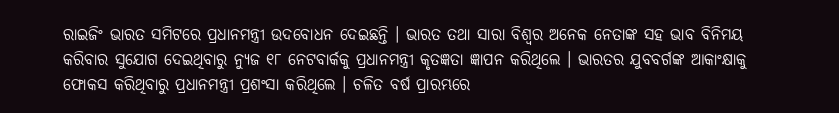ରାଇଜିଂ ଭାରତ ସମିଟରେ ପ୍ରଧାନମନ୍ତ୍ରୀ ଉଦବୋଧନ ଦେଇଛନ୍ତି । ଭାରତ ତଥା ସାରା ବିଶ୍ୱର ଅନେକ ନେତାଙ୍କ ସହ ଭାବ ବିନିମୟ କରିବାର ସୁଯୋଗ ଦେଇଥିବାରୁ ନ୍ୟୁଜ ୧୮ ନେଟବାର୍କକୁ ପ୍ରଧାନମନ୍ତ୍ରୀ କୃତଜ୍ଞତା ଜ୍ଞାପନ କରିଥିଲେ । ଭାରତର ଯୁବବର୍ଗଙ୍କ ଆକାଂକ୍ଷାକୁ ଫୋକସ କରିଥିବାରୁ ପ୍ରଧାନମନ୍ତ୍ରୀ ପ୍ରଶଂସା କରିଥିଲେ । ଚଳିତ ବର୍ଷ ପ୍ରାରମ୍ଭରେ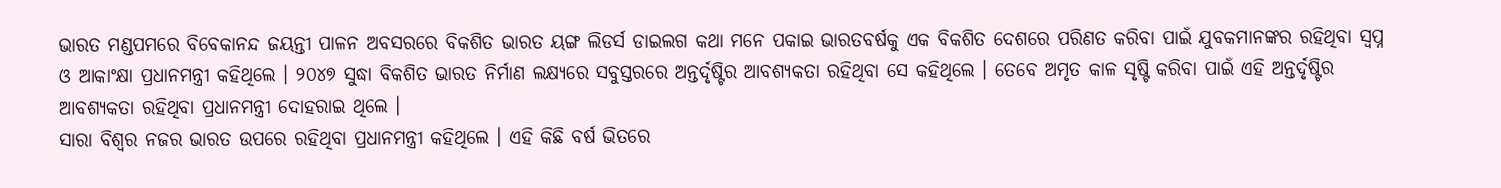ଭାରତ ମଣ୍ଡପମରେ ବିବେକାନନ୍ଦ ଜୟନ୍ତୀ ପାଳନ ଅବସରରେ ବିକଶିତ ଭାରତ ୟଙ୍ଗ ଲିଡର୍ସ ଡାଇଲଗ କଥା ମନେ ପକାଇ ଭାରତବର୍ଷକୁ ଏକ ବିକଶିତ ଦେଶରେ ପରିଣତ କରିବା ପାଇଁ ଯୁବକମାନଙ୍କର ରହିଥିବା ସ୍ୱପ୍ନ ଓ ଆକାଂକ୍ଷା ପ୍ରଧାନମନ୍ତ୍ରୀ କହିଥିଲେ । ୨୦୪୭ ସୁଦ୍ଧା ବିକଶିତ ଭାରତ ନିର୍ମାଣ ଲକ୍ଷ୍ୟରେ ସବୁସ୍ତରରେ ଅନ୍ତର୍ଦୃଷ୍ଟିର ଆବଶ୍ୟକତା ରହିଥିବା ସେ କହିଥିଲେ । ତେବେ ଅମୃତ କାଳ ସୃଷ୍ଟି କରିବା ପାଇଁ ଏହି ଅନ୍ତର୍ଦୃଷ୍ଟିର ଆବଶ୍ୟକତା ରହିଥିବା ପ୍ରଧାନମନ୍ତ୍ରୀ ଦୋହରାଇ ଥିଲେ ।
ସାରା ବିଶ୍ୱର ନଜର ଭାରତ ଉପରେ ରହିଥିବା ପ୍ରଧାନମନ୍ତ୍ରୀ କହିଥିଲେ । ଏହି କିଛି ବର୍ଷ ଭିତରେ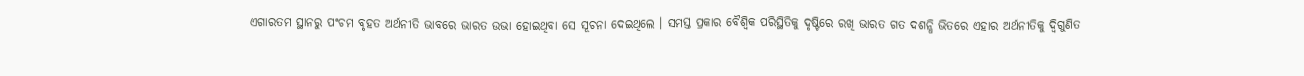ଏଗାରତମ ସ୍ଥାନରୁ ପଂଚମ ବୃହତ ଅର୍ଥନୀତି ଭାବରେ ଭାରତ ଉଭା ହୋଇଥିବା ସେ ସୂଚନା ଦେଇଥିଲେ । ସମସ୍ତ ପ୍ରକାର ବୈଶ୍ୱିକ ପରିସ୍ଥିତିକୁ ଦୃଷ୍ଟିରେ ରଖି ଭାରତ ଗତ ଦଶନ୍ଧି ଭିତରେ ଏହାର ଅର୍ଥନୀତିକୁ ଦ୍ୱିଗୁଣିତ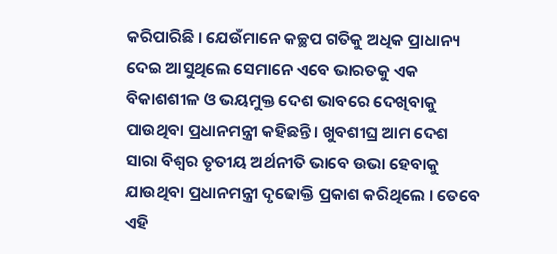କରିପାରିଛି । ଯେଉଁମାନେ କଚ୍ଛପ ଗତିକୁ ଅଧିକ ପ୍ରାଧାନ୍ୟ ଦେଇ ଆସୁଥିଲେ ସେମାନେ ଏବେ ଭାରତକୁ ଏକ ବିକାଶଶୀଳ ଓ ଭୟମୁକ୍ତ ଦେଶ ଭାବରେ ଦେଖିବାକୁ ପାଉଥିବା ପ୍ରଧାନମନ୍ତ୍ରୀ କହିଛନ୍ତି । ଖୁବଶୀଘ୍ର ଆମ ଦେଶ ସାରା ବିଶ୍ୱର ତୃତୀୟ ଅର୍ଥନୀତି ଭାବେ ଉଭା ହେବାକୁ ଯାଉଥିବା ପ୍ରଧାନମନ୍ତ୍ରୀ ଦୃଢୋକ୍ତି ପ୍ରକାଶ କରିଥିଲେ । ତେବେ ଏହି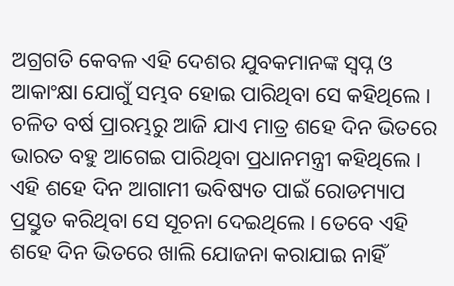ଅଗ୍ରଗତି କେବଳ ଏହି ଦେଶର ଯୁବକମାନଙ୍କ ସ୍ୱପ୍ନ ଓ ଆକାଂକ୍ଷା ଯୋଗୁଁ ସମ୍ଭବ ହୋଇ ପାରିଥିବା ସେ କହିଥିଲେ ।
ଚଳିତ ବର୍ଷ ପ୍ରାରମ୍ଭରୁ ଆଜି ଯାଏ ମାତ୍ର ଶହେ ଦିନ ଭିତରେ ଭାରତ ବହୁ ଆଗେଇ ପାରିଥିବା ପ୍ରଧାନମନ୍ତ୍ରୀ କହିଥିଲେ । ଏହି ଶହେ ଦିନ ଆଗାମୀ ଭବିଷ୍ୟତ ପାଇଁ ରୋଡମ୍ୟାପ ପ୍ରସ୍ତୁତ କରିଥିବା ସେ ସୂଚନା ଦେଇଥିଲେ । ତେବେ ଏହି ଶହେ ଦିନ ଭିତରେ ଖାଲି ଯୋଜନା କରାଯାଇ ନାହିଁ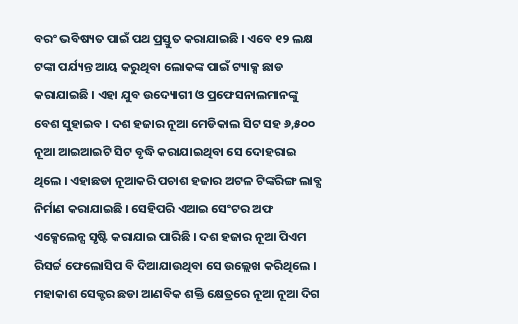ବରଂ ଭବିଷ୍ୟତ ପାଇଁ ପଥ ପ୍ରସ୍ତୁତ କରାଯାଇଛି । ଏବେ ୧୨ ଲକ୍ଷ ଟଙ୍କା ପର୍ଯ୍ୟନ୍ତ ଆୟ କରୁଥିବା ଲୋକଙ୍କ ପାଇଁ ଟ୍ୟାକ୍ସ ଛାଡ କରାଯାଇଛି । ଏହା ଯୁବ ଉଦ୍ୟୋଗୀ ଓ ପ୍ରଫେସନାଲମାନଙ୍କୁ ବେଶ ସୁହାଇବ । ଦଶ ହଜାର ନୂଆ ମେଡିକାଲ ସିଟ ସହ ୬,୫୦୦ ନୂଆ ଆଇଆଇଟି ସିଟ ବୃଦ୍ଧି କରାଯାଇଥିବା ସେ ଦୋହରାଇ ଥିଲେ । ଏହାଛଡା ନୂଆକରି ପଚାଶ ହଜାର ଅଟଳ ଟିଙ୍କରିଙ୍ଗ ଲାବ୍ସ ନିର୍ମାଣ କରାଯାଇଛି । ସେହିପରି ଏଆଇ ସେଂଟର ଅଫ ଏକ୍ସେଲେନ୍ସ ସୃଷ୍ଟି କରାଯାଇ ପାରିଛି । ଦଶ ହଜାର ନୂଆ ପିଏମ ରିସର୍ଚ୍ଚ ଫେଲୋସିପ ବି ଦିଆଯାଉଥିବା ସେ ଉଲ୍ଲେଖ କରିଥିଲେ । ମହାକାଶ ସେକ୍ଟର ଛଡା ଆଣବିକ ଶକ୍ତି କ୍ଷେତ୍ରରେ ନୂଆ ନୂଆ ଦିଗ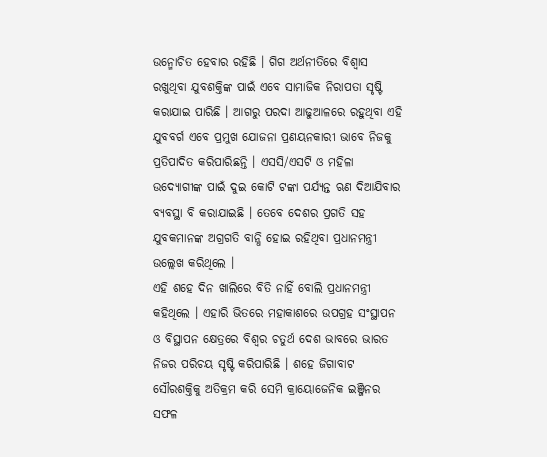ଉନ୍ମୋଚିତ ହେବାର ରହିଛି । ଗିଗ ଅର୍ଥନୀତିରେ ବିଶ୍ୱାସ ରଖୁଥିବା ଯୁବଶକ୍ତିଙ୍କ ପାଇଁ ଏବେ ସାମାଜିକ ନିରାପତା ସୃଷ୍ଟି କରାଯାଇ ପାରିଛି । ଆଗରୁ ପରଦା ଆଢୁଆଳରେ ରହୁଥିବା ଏହି ଯୁବବର୍ଗ ଏବେ ପ୍ରମୁଖ ଯୋଜନା ପ୍ରଣୟନକାରୀ ଭାବେ ନିଜକୁ ପ୍ରତିପାଦିତ କରିପାରିଛନ୍ତି । ଏସସି/ଏସଟି ଓ ମହିଳା ଉଦ୍ୟୋଗୀଙ୍କ ପାଇଁ ଦୁଇ କୋଟି ଟଙ୍କା ପର୍ଯ୍ୟନ୍ତ ଋଣ ଦିଆଯିବାର ବ୍ୟବସ୍ଥା ବି କରାଯାଇଛି । ତେବେ ଦେଶର ପ୍ରଗତି ସହ ଯୁବକମାନଙ୍କ ଅଗ୍ରଗତି ବାନ୍ଧି ହୋଇ ରହିଥିବା ପ୍ରଧାନମନ୍ତ୍ରୀ ଉଲ୍ଲେଖ କରିଥିଲେ ।
ଏହି ଶହେ ଦିନ ଖାଲିରେ ବିତି ନାହିଁ ବୋଲି ପ୍ରଧାନମନ୍ତ୍ରୀ କହିଥିଲେ । ଏହାରି ଭିତରେ ମହାକାଶରେ ଉପଗ୍ରହ ସଂସ୍ଥାପନ ଓ ବିସ୍ଥାପନ କ୍ଷେତ୍ରରେ ବିଶ୍ୱର ଚତୁର୍ଥ ଦେଶ ଭାବରେ ଭାରତ ନିଜର ପରିଚୟ ସୃଷ୍ଟି କରିପାରିଛି । ଶହେ ଜିଗାବାଟ ସୌରଶକ୍ତିକୁ ଅତିକ୍ରମ କରି ସେମି କ୍ରାୟୋଜେନିକ ଇଞ୍ଜିନର ସଫଳ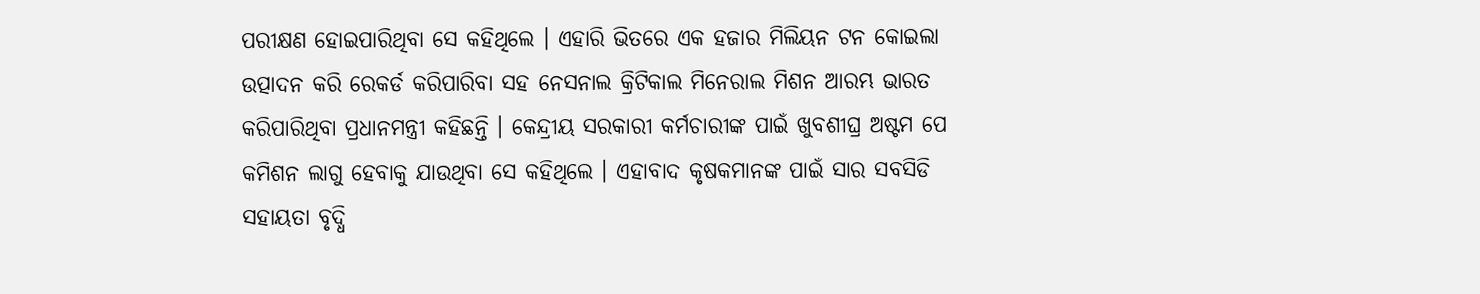ପରୀକ୍ଷଣ ହୋଇପାରିଥିବା ସେ କହିଥିଲେ । ଏହାରି ଭିତରେ ଏକ ହଜାର ମିଲିୟନ ଟନ କୋଇଲା ଉତ୍ପାଦନ କରି ରେକର୍ଡ କରିପାରିବା ସହ ନେସନାଲ କ୍ରିଟିକାଲ ମିନେରାଲ ମିଶନ ଆରମ୍ଭ ଭାରତ କରିପାରିଥିବା ପ୍ରଧାନମନ୍ତ୍ରୀ କହିଛନ୍ତି । କେନ୍ଦ୍ରୀୟ ସରକାରୀ କର୍ମଚାରୀଙ୍କ ପାଇଁ ଖୁବଶୀଘ୍ର ଅଷ୍ଟମ ପେ କମିଶନ ଲାଗୁ ହେବାକୁ ଯାଉଥିବା ସେ କହିଥିଲେ । ଏହାବାଦ କୃଷକମାନଙ୍କ ପାଇଁ ସାର ସବସିଡି ସହାୟତା ବୃଦ୍ଧି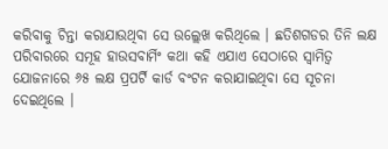କରିବାକୁ ଚିନ୍ତା କରାଯାଉଥିବା ସେ ଉଲ୍ଲେଖ କରିଥିଲେ । ଛତିଶଗଡର ତିନି ଲକ୍ଷ ପରିବାରରେ ସମୂହ ହାଉସବାର୍ମିଂ କଥା କହି ଏଯାଏ ସେଠାରେ ସ୍ୱାମିତ୍ୱ ଯୋଜନାରେ ୬୫ ଲକ୍ଷ ପ୍ରପର୍ଟି କାର୍ଡ ବଂଟନ କରାଯାଇଥିବା ସେ ସୂଚନା ଦେଇଥିଲେ ।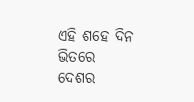ଏହି ଶହେ ଦିନ ଭିତରେ ଦେଶର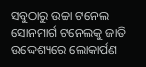ସବୁଠାରୁ ଉଚ୍ଚା ଟନେଲ ସୋନମାର୍ଗ ଟନେଲକୁ ଜାତି ଉଦ୍ଦେଶ୍ୟରେ ଲୋକାର୍ପଣ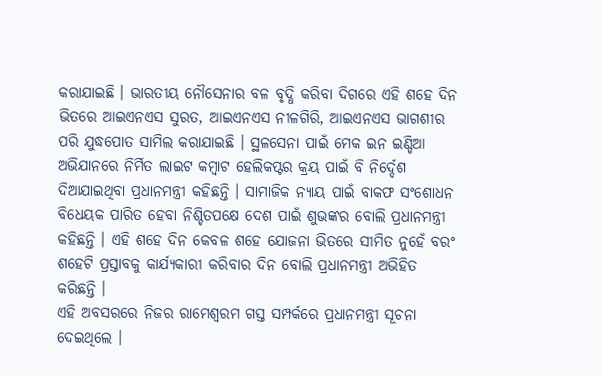କରାଯାଇଛି । ଭାରତୀୟ ନୌସେନାର ବଳ ବୃଦ୍ଧି କରିବା ଦିଗରେ ଏହି ଶହେ ଦିନ ଭିତରେ ଆଇଏନଏସ ସୁରତ, ଆଇଏନଏସ ନୀଳଗିରି, ଆଇଏନଏସ ଭାଗଶୀର ପରି ଯୁଦ୍ଧପୋତ ସାମିଲ କରାଯାଇଛି । ସ୍ଥଳସେନା ପାଇଁ ମେକ ଇନ ଇଣ୍ଡିଆ ଅଭିଯାନରେ ନିର୍ମିତ ଲାଇଟ କମ୍ବାଟ ହେଲିକପ୍ଟର କ୍ରୟ ପାଇଁ ବି ନିର୍ଦ୍ଦେଶ ଦିଆଯାଇଥିବା ପ୍ରଧାନମନ୍ତ୍ରୀ କହିଛନ୍ତି । ସାମାଜିକ ନ୍ୟାୟ ପାଇଁ ବାକଫ ସଂଶୋଧନ ବିଧେୟକ ପାରିତ ହେବା ନିଶ୍ଚିତପକ୍ଷେ ଦେଶ ପାଇଁ ଶୁଭଙ୍କର ବୋଲି ପ୍ରଧାନମନ୍ତ୍ରୀ କହିଛନ୍ତି । ଏହି ଶହେ ଦିନ କେବଳ ଶହେ ଯୋଜନା ଭିତରେ ସୀମିତ ନୁହେଁ ବରଂ ଶହେଟି ପ୍ରସ୍ତାବକୁ କାର୍ଯ୍ୟକାରୀ କରିବାର ଦିନ ବୋଲି ପ୍ରଧାନମନ୍ତ୍ରୀ ଅଭିହିତ କରିଛନ୍ତି ।
ଏହି ଅବସରରେ ନିଜର ରାମେଶ୍ୱରମ ଗସ୍ତ ସମ୍ପର୍କରେ ପ୍ରଧାନମନ୍ତ୍ରୀ ସୂଚନା ଦେଇଥିଲେ ।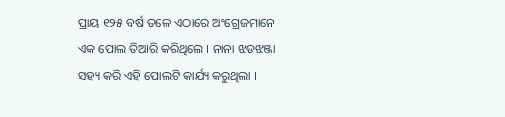ପ୍ରାୟ ୧୨୫ ବର୍ଷ ତଳେ ଏଠାରେ ଅଂଗ୍ରେଜମାନେ ଏକ ପୋଲ ତିଆରି କରିଥିଲେ । ନାନା ଝଡଝଞ୍ଜା ସହ୍ୟ କରି ଏହି ପୋଲଟି କାର୍ଯ୍ୟ କରୁଥିଲା ।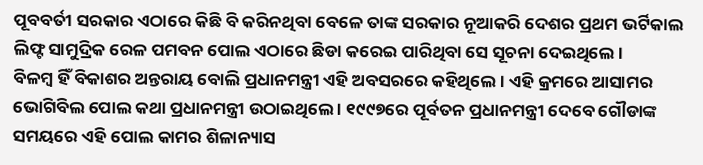ପୂବବର୍ତୀ ସରକାର ଏଠାରେ କିଛି ବି କରିନଥିବା ବେଳେ ତାଙ୍କ ସରକାର ନୂଆକରି ଦେଶର ପ୍ରଥମ ଭର୍ଟିକାଲ ଲିଫ୍ଟ ସାମୁଦ୍ରିକ ରେଳ ପମବନ ପୋଲ ଏଠାରେ ଛିଡା କରେଇ ପାରିଥିବା ସେ ସୂଚନା ଦେଇଥିଲେ ।
ବିଳମ୍ବ ହିଁ ବିକାଶର ଅନ୍ତରାୟ ବୋଲି ପ୍ରଧାନମନ୍ତ୍ରୀ ଏହି ଅବସରରେ କହିଥିଲେ । ଏହି କ୍ରମରେ ଆସାମର ଭୋଗିବିଲ ପୋଲ କଥା ପ୍ରଧାନମନ୍ତ୍ରୀ ଉଠାଇଥିଲେ । ୧୯୯୭ରେ ପୂର୍ବତନ ପ୍ରଧାନମନ୍ତ୍ରୀ ଦେବେ ଗୌଡାଙ୍କ ସମୟରେ ଏହି ପୋଲ କାମର ଶିଳାନ୍ୟାସ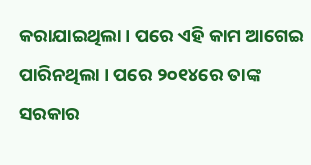କରାଯାଇଥିଲା । ପରେ ଏହି କାମ ଆଗେଇ ପାରିନଥିଲା । ପରେ ୨୦୧୪ରେ ତାଙ୍କ ସରକାର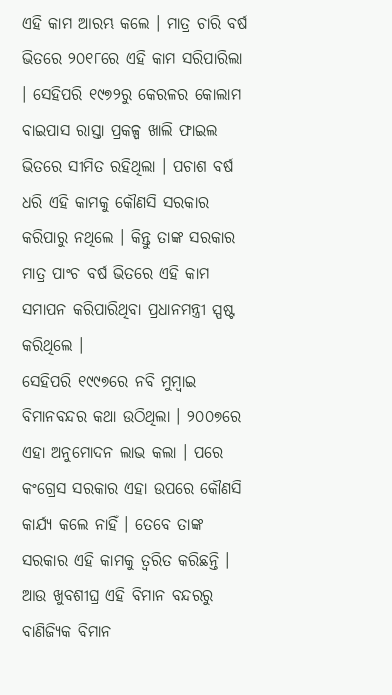ଏହି କାମ ଆରମ୍ଭ କଲେ । ମାତ୍ର ଚାରି ବର୍ଷ ଭିତରେ ୨୦୧୮ରେ ଏହି କାମ ସରିପାରିଲା । ସେହିପରି ୧୯୭୨ରୁ କେରଳର କୋଲାମ ବାଇପାସ ରାସ୍ତା ପ୍ରକଳ୍ପ ଖାଲି ଫାଇଲ ଭିତରେ ସୀମିତ ରହିଥିଲା । ପଚାଶ ବର୍ଷ ଧରି ଏହି କାମକୁ କୌଣସି ସରକାର କରିପାରୁ ନଥିଲେ । କିନ୍ତୁ ତାଙ୍କ ସରକାର ମାତ୍ର ପାଂଚ ବର୍ଷ ଭିତରେ ଏହି କାମ ସମାପନ କରିପାରିଥିବା ପ୍ରଧାନମନ୍ତ୍ରୀ ସ୍ପଷ୍ଟ କରିଥିଲେ ।
ସେହିପରି ୧୯୯୭ରେ ନବି ମୁମ୍ବାଇ ବିମାନବନ୍ଦର କଥା ଉଠିଥିଲା । ୨୦୦୭ରେ ଏହା ଅନୁମୋଦନ ଲାଭ କଲା । ପରେ କଂଗ୍ରେସ ସରକାର ଏହା ଉପରେ କୌଣସି କାର୍ଯ୍ୟ କଲେ ନାହିଁ । ତେବେ ତାଙ୍କ ସରକାର ଏହି କାମକୁ ତ୍ୱରିତ କରିଛନ୍ତି । ଆଉ ଖୁବଶୀଘ୍ର ଏହି ବିମାନ ବନ୍ଦରରୁ ବାଣିଜ୍ୟିକ ବିମାନ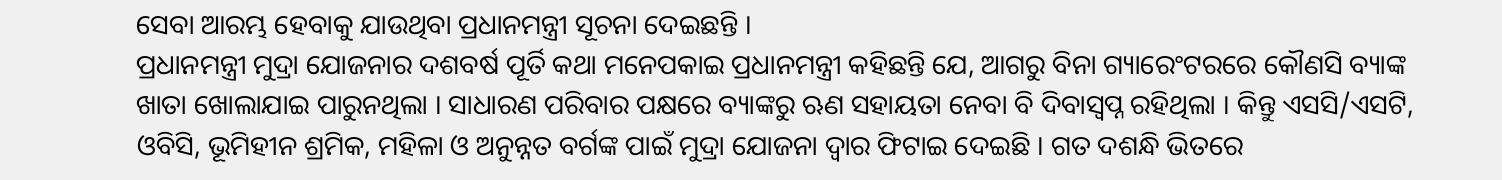ସେବା ଆରମ୍ଭ ହେବାକୁ ଯାଉଥିବା ପ୍ରଧାନମନ୍ତ୍ରୀ ସୂଚନା ଦେଇଛନ୍ତି ।
ପ୍ରଧାନମନ୍ତ୍ରୀ ମୁଦ୍ରା ଯୋଜନାର ଦଶବର୍ଷ ପୂର୍ତି କଥା ମନେପକାଇ ପ୍ରଧାନମନ୍ତ୍ରୀ କହିଛନ୍ତି ଯେ, ଆଗରୁ ବିନା ଗ୍ୟାରେଂଟରରେ କୌଣସି ବ୍ୟାଙ୍କ ଖାତା ଖୋଲାଯାଇ ପାରୁନଥିଲା । ସାଧାରଣ ପରିବାର ପକ୍ଷରେ ବ୍ୟାଙ୍କରୁ ଋଣ ସହାୟତା ନେବା ବି ଦିବାସ୍ୱପ୍ନ ରହିଥିଲା । କିନ୍ତୁ ଏସସି/ଏସଟି, ଓବିସି, ଭୂମିହୀନ ଶ୍ରମିକ, ମହିଳା ଓ ଅନୁନ୍ନତ ବର୍ଗଙ୍କ ପାଇଁ ମୁଦ୍ରା ଯୋଜନା ଦ୍ୱାର ଫିଟାଇ ଦେଇଛି । ଗତ ଦଶନ୍ଧି ଭିତରେ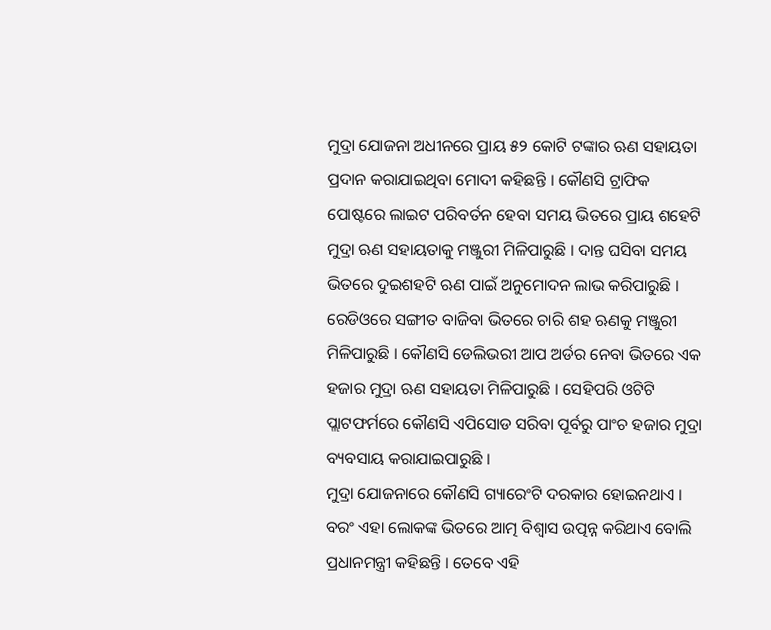ମୁଦ୍ରା ଯୋଜନା ଅଧୀନରେ ପ୍ରାୟ ୫୨ କୋଟି ଟଙ୍କାର ଋଣ ସହାୟତା ପ୍ରଦାନ କରାଯାଇଥିବା ମୋଦୀ କହିଛନ୍ତି । କୌଣସି ଟ୍ରାଫିକ ପୋଷ୍ଟରେ ଲାଇଟ ପରିବର୍ତନ ହେବା ସମୟ ଭିତରେ ପ୍ରାୟ ଶହେଟି ମୁଦ୍ରା ଋଣ ସହାୟତାକୁ ମଞ୍ଜୁରୀ ମିଳିପାରୁଛି । ଦାନ୍ତ ଘସିବା ସମୟ ଭିତରେ ଦୁଇଶହଟି ଋଣ ପାଇଁ ଅନୁମୋଦନ ଲାଭ କରିପାରୁଛି । ରେଡିଓରେ ସଙ୍ଗୀତ ବାଜିବା ଭିତରେ ଚାରି ଶହ ଋଣକୁ ମଞ୍ଜୁରୀ ମିଳିପାରୁଛି । କୌଣସି ଡେଲିଭରୀ ଆପ ଅର୍ଡର ନେବା ଭିତରେ ଏକ ହଜାର ମୁଦ୍ରା ଋଣ ସହାୟତା ମିଳିପାରୁଛି । ସେହିପରି ଓଟିଟି ପ୍ଲାଟଫର୍ମରେ କୌଣସି ଏପିସୋଡ ସରିବା ପୂର୍ବରୁ ପାଂଚ ହଜାର ମୁଦ୍ରା ବ୍ୟବସାୟ କରାଯାଇପାରୁଛି ।
ମୁଦ୍ରା ଯୋଜନାରେ କୌଣସି ଗ୍ୟାରେଂଟି ଦରକାର ହୋଇନଥାଏ । ବରଂ ଏହା ଲୋକଙ୍କ ଭିତରେ ଆତ୍ମ ବିଶ୍ୱାସ ଉତ୍ପନ୍ନ କରିଥାଏ ବୋଲି ପ୍ରଧାନମନ୍ତ୍ରୀ କହିଛନ୍ତି । ତେବେ ଏହି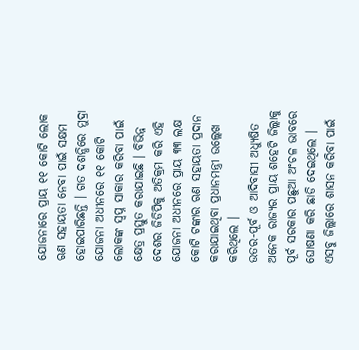ଯୋଜନାରେ ପ୍ରାୟ ୧୧ କୋଟି ଲୋକ ଋଣ ସହାୟତା ନେବା ପାଇଁ ସକ୍ଷମ ହୋଇପାରିଛନ୍ତି । ଗତ ଦଶନ୍ଧିରେ ମୁଦ୍ରା ଯୋଜନା ଅଧୀନରେ ୧୧ କୋଟି ଲୋକଙ୍କ ସ୍ୱପ୍ନ ସାକାର କରିବା ପାଇଁ କ୍ଷେତ୍ର ପ୍ରସ୍ତୁତ କରାଯାଇଛି । ବିଭିନ୍ନ ଦେଶର ଜିଡିପିକୁ ଅତିକ୍ରମ କରି ଏହି ଯୋଜନା ଅଧୀନରେ ପ୍ରାୟ ୩୩ ଲକ୍ଷ କୋଟି ଟଙ୍କାର ଋଣ ସହାୟତା ପ୍ରଦାନ କରାଯାଇଥିବା ପ୍ରଧାନମନ୍ତ୍ରୀ ଉଲ୍ଲେଖ କରିଥିଲେ ।
ଉତର-ପୂର୍ବ ଓ ଆଦିବାସୀ ଅଧ୍ୟୁଷିତ ଅନେକ ରାଜ୍ୟର ପ୍ରାୟ ଶହେଟି ଜିଲ୍ଲାକୁ ପୂର୍ବ ସରକାର ପଛୁଆ ଅଂଚଳ ଭାବରେ ଘୋଷଣା କରି ଛାଡି ଦେଇଥିଲେ । ଏସବୁ ଜିଲ୍ଲାରେ ଶାସନ କରିବା ପାଇଁ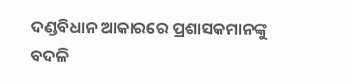ଦଣ୍ଡବିଧାନ ଆକାରରେ ପ୍ରଶାସକମାନଙ୍କୁ ବଦଳି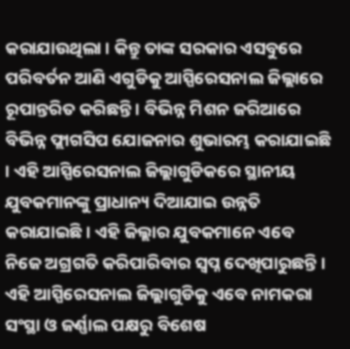କରାଯାଉଥିଲା । କିନ୍ତୁ ତାଙ୍କ ସରକାର ଏସବୁରେ ପରିବର୍ତନ ଆଣି ଏଗୁଡିକୁ ଆସ୍ପିରେସନାଲ ଜିଲ୍ଲାରେ ରୂପାନ୍ତରିତ କରିଛନ୍ତି । ବିଭିନ୍ନ ମିଶନ ଜରିଆରେ ବିଭିନ୍ନ ଫ୍ଲାଗସିପ ଯୋଜନାର ଶୁଭାରମ୍ଭ କରାଯାଇଛି । ଏହି ଆସ୍ପିରେସନାଲ ଜିଲ୍ଲାଗୁଡିକରେ ସ୍ଥାନୀୟ ଯୁବକମାନଙ୍କୁ ପ୍ରାଧାନ୍ୟ ଦିଆଯାଇ ଉନ୍ନତି କରାଯାଇଛି । ଏହି ଜିଲ୍ଲାର ଯୁବକମାନେ ଏବେ ନିଜେ ଅଗ୍ରଗତି କରିପାରିବାର ସ୍ୱପ୍ନ ଦେଖିପାରୁଛନ୍ତି । ଏହି ଆସ୍ପିରେସନାଲ ଜିଲ୍ଲାଗୁଡିକୁ ଏବେ ନାମକରା ସଂସ୍ଥା ଓ ଜର୍ଣ୍ଣାଲ ପକ୍ଷରୁ ବିଶେଷ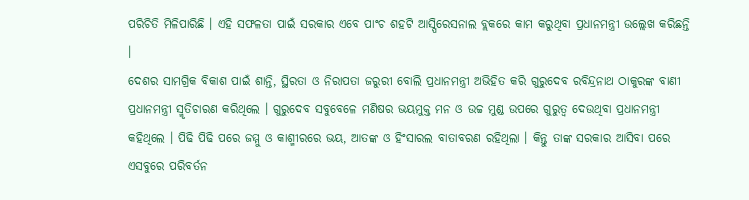ପରିଚିତି ମିଳିପାରିଛି । ଏହି ସଫଳତା ପାଇଁ ସରକାର ଏବେ ପାଂଚ ଶହଟି ଆସ୍ପିରେସନାଲ ବ୍ଲକରେ କାମ କରୁଥିବା ପ୍ରଧାନମନ୍ତ୍ରୀ ଉଲ୍ଲେଖ କରିଛନ୍ତି ।
ଦେଶର ସାମଗ୍ରିକ ବିକାଶ ପାଇଁ ଶାନ୍ତି, ସ୍ଥିରତା ଓ ନିରାପତା ଜରୁରୀ ବୋଲି ପ୍ରଧାନମନ୍ତ୍ରୀ ଅଭିହିତ କରି ଗୁରୁଦେବ ରବିନ୍ଦ୍ରନାଥ ଠାକୁରଙ୍କ ବାଣୀ ପ୍ରଧାନମନ୍ତ୍ରୀ ସ୍ମୃତିଚାରଣ କରିଥିଲେ । ଗୁରୁଦେବ ସବୁବେଳେ ମଣିଷର ଭୟମୁକ୍ତ ମନ ଓ ଉଚ୍ଚ ମୁଣ୍ଡ ଉପରେ ଗୁରୁତ୍ୱ ଦେଉଥିବା ପ୍ରଧାନମନ୍ତ୍ରୀ କହିଥିଲେ । ପିଢି ପିଢି ପରେ ଜମ୍ମୁ ଓ କାଶ୍ମୀରରେ ଭୟ, ଆତଙ୍କ ଓ ହିଂସାରଲ ବାତାବରଣ ରହିଥିଲା । କିନ୍ତୁ ତାଙ୍କ ସରକାର ଆସିବା ପରେ ଏସବୁରେ ପରିବର୍ତନ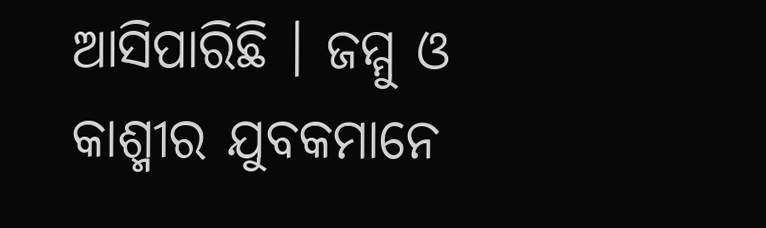ଆସିପାରିଛି । ଜମ୍ମୁ ଓ କାଶ୍ମୀର ଯୁବକମାନେ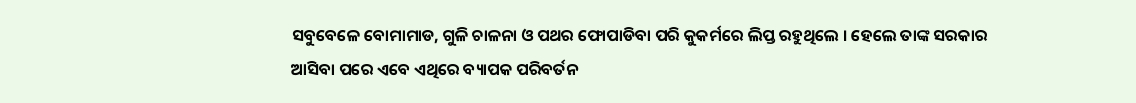ସବୁବେଳେ ବୋମାମାଡ, ଗୁଳି ଚାଳନା ଓ ପଥର ଫୋପାଡିବା ପରି କୁକର୍ମରେ ଲିପ୍ତ ରହୁଥିଲେ । ହେଲେ ତାଙ୍କ ସରକାର ଆସିବା ପରେ ଏବେ ଏଥିରେ ବ୍ୟାପକ ପରିବର୍ତନ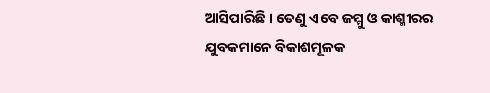ଆସିପାରିଛି । ତେଣୁ ଏବେ ଜମ୍ମୁ ଓ କାଶ୍ମୀରର ଯୁବକମାନେ ବିକାଶମୂଳକ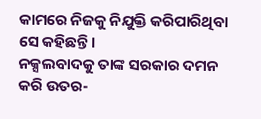କାମରେ ନିଜକୁ ନିଯୁକ୍ତି କରିପାରିଥିବା ସେ କହିଛନ୍ତି ।
ନକ୍ସଲବାଦକୁ ତାଙ୍କ ସରକାର ଦମନ କରି ଉତର-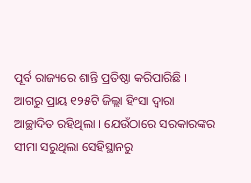ପୂର୍ବ ରାଜ୍ୟରେ ଶାନ୍ତି ପ୍ରତିଷ୍ଠା କରିପାରିଛି । ଆଗରୁ ପ୍ରାୟ ୧୨୫ଟି ଜିଲ୍ଲା ହିଂସା ଦ୍ୱାରା ଆଚ୍ଛାଦିତ ରହିଥିଲା । ଯେଉଁଠାରେ ସରକାରଙ୍କର ସୀମା ସରୁଥିଲା ସେହିସ୍ଥାନରୁ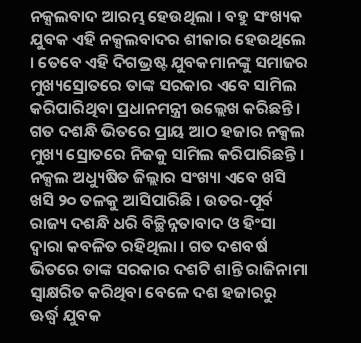ନକ୍ସଲବାଦ ଆରମ୍ଭ ହେଉଥିଲା । ବହୁ ସଂଖ୍ୟକ ଯୁବକ ଏହି ନକ୍ସଲବାଦର ଶୀକାର ହେଉଥିଲେ । ତେବେ ଏହି ଦିଗଭ୍ରଷ୍ଟ ଯୁବକମାନଙ୍କୁ ସମାଜର ମୁଖ୍ୟସ୍ରୋତରେ ତାଙ୍କ ସରକାର ଏବେ ସାମିଲ କରିପାରିଥିବା ପ୍ରଧାନମନ୍ତ୍ରୀ ଉଲ୍ଲେଖ କରିଛନ୍ତି । ଗତ ଦଶନ୍ଧି ଭିତରେ ପ୍ରାୟ ଆଠ ହଜାର ନକ୍ସଲ ମୁଖ୍ୟ ସ୍ରୋତରେ ନିଜକୁ ସାମିଲ କରିପାରିଛନ୍ତି । ନକ୍ସଲ ଅଧ୍ୟୁଷିତ ଜିଲ୍ଲାର ସଂଖ୍ୟା ଏବେ ଖସି ଖସି ୨୦ ତଳକୁ ଆସିପାରିଛି । ଉତର-ପୂର୍ବ ରାଜ୍ୟ ଦଶନ୍ଧି ଧରି ବିଚ୍ଛିନ୍ନତାବାଦ ଓ ହିଂସା ଦ୍ୱାରା କବଳିତ ରହିଥିଲା । ଗତ ଦଶବର୍ଷ ଭିତରେ ତାଙ୍କ ସରକାର ଦଶଟି ଶାନ୍ତି ରାଜିନାମା ସ୍ୱାକ୍ଷରିତ କରିଥିବା ବେଳେ ଦଶ ହଜାରରୁ ଊର୍ଦ୍ଧ୍ୱ ଯୁବକ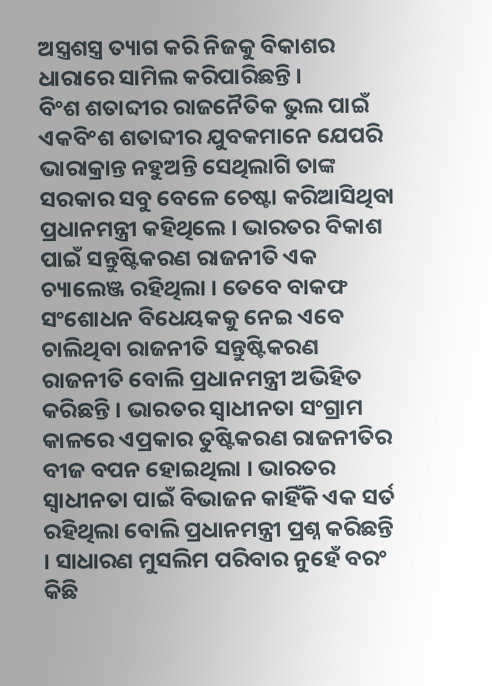ଅସ୍ତ୍ରଶସ୍ତ୍ର ତ୍ୟାଗ କରି ନିଜକୁ ବିକାଶର ଧାରାରେ ସାମିଲ କରିପାରିଛନ୍ତି ।
ବିଂଶ ଶତାବ୍ଦୀର ରାଜନୈତିକ ଭୁଲ ପାଇଁ ଏକବିଂଶ ଶତାବ୍ଦୀର ଯୁବକମାନେ ଯେପରି ଭାରାକ୍ରାନ୍ତ ନହୁଅନ୍ତି ସେଥିଲାଗି ତାଙ୍କ ସରକାର ସବୁ ବେଳେ ଚେଷ୍ଟା କରିଆସିଥିବା ପ୍ରଧାନମନ୍ତ୍ରୀ କହିଥିଲେ । ଭାରତର ବିକାଶ ପାଇଁ ସନ୍ତୁଷ୍ଟିକରଣ ରାଜନୀତି ଏକ ଚ୍ୟାଲେଞ୍ଜ ରହିଥିଲା । ତେବେ ବାକଫ ସଂଶୋଧନ ବିଧେୟକକୁ ନେଇ ଏବେ ଚାଲିଥିବା ରାଜନୀତି ସନ୍ତୁଷ୍ଟିକରଣ ରାଜନୀତି ବୋଲି ପ୍ରଧାନମନ୍ତ୍ରୀ ଅଭିହିତ କରିଛନ୍ତି । ଭାରତର ସ୍ୱାଧୀନତା ସଂଗ୍ରାମ କାଳରେ ଏପ୍ରକାର ତୁଷ୍ଟିକରଣ ରାଜନୀତିର ବୀଜ ବପନ ହୋଇଥିଲା । ଭାରତର ସ୍ୱାଧୀନତା ପାଇଁ ବିଭାଜନ କାହିଁକି ଏକ ସର୍ତ ରହିଥିଲା ବୋଲି ପ୍ରଧାନମନ୍ତ୍ରୀ ପ୍ରଶ୍ନ କରିଛନ୍ତି । ସାଧାରଣ ମୁସଲିମ ପରିବାର ନୁହେଁ ବରଂ କିଛି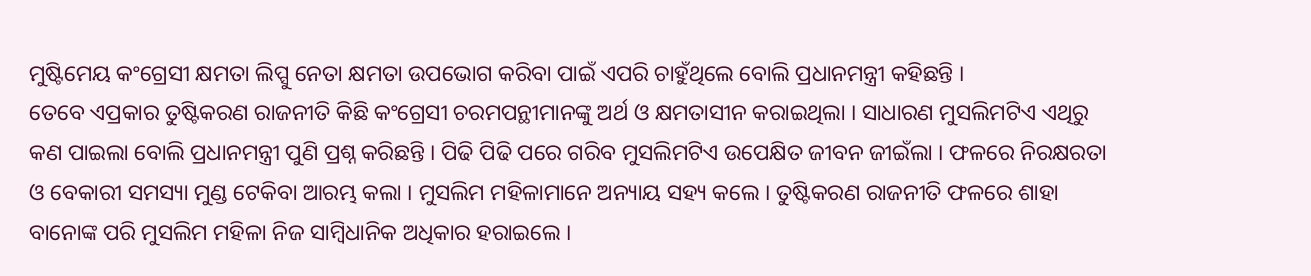ମୁଷ୍ଟିମେୟ କଂଗ୍ରେସୀ କ୍ଷମତା ଲିପ୍ସୁ ନେତା କ୍ଷମତା ଉପଭୋଗ କରିବା ପାଇଁ ଏପରି ଚାହୁଁଥିଲେ ବୋଲି ପ୍ରଧାନମନ୍ତ୍ରୀ କହିଛନ୍ତି ।
ତେବେ ଏପ୍ରକାର ତୁଷ୍ଟିକରଣ ରାଜନୀତି କିଛି କଂଗ୍ରେସୀ ଚରମପନ୍ଥୀମାନଙ୍କୁ ଅର୍ଥ ଓ କ୍ଷମତାସୀନ କରାଇଥିଲା । ସାଧାରଣ ମୁସଲିମଟିଏ ଏଥିରୁ କଣ ପାଇଲା ବୋଲି ପ୍ରଧାନମନ୍ତ୍ରୀ ପୁଣି ପ୍ରଶ୍ନ କରିଛନ୍ତି । ପିଢି ପିଢି ପରେ ଗରିବ ମୁସଲିମଟିଏ ଉପେକ୍ଷିତ ଜୀବନ ଜୀଇଁଲା । ଫଳରେ ନିରକ୍ଷରତା ଓ ବେକାରୀ ସମସ୍ୟା ମୁଣ୍ଡ ଟେକିବା ଆରମ୍ଭ କଲା । ମୁସଲିମ ମହିଳାମାନେ ଅନ୍ୟାୟ ସହ୍ୟ କଲେ । ତୁଷ୍ଟିକରଣ ରାଜନୀତି ଫଳରେ ଶାହା ବାନୋଙ୍କ ପରି ମୁସଲିମ ମହିଳା ନିଜ ସାମ୍ବିଧାନିକ ଅଧିକାର ହରାଇଲେ ।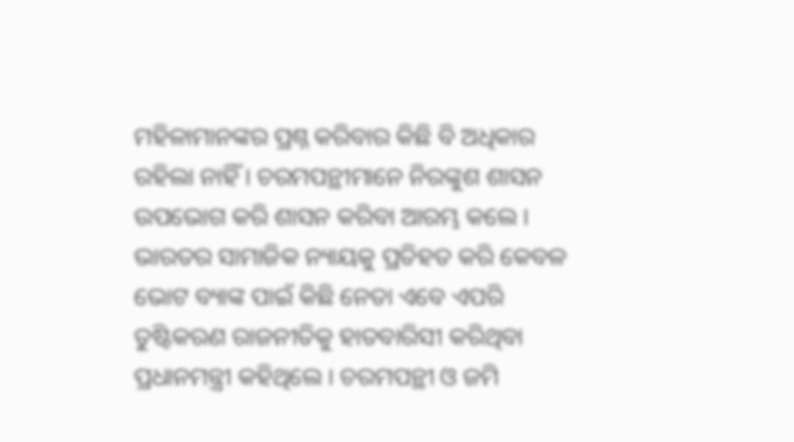ମହିଳାମାନଙ୍କର ପ୍ରଶ୍ନ କରିବାର କିଛି ବି ଅଧିକାର ରହିଲା ନାହିଁ । ଚରମପନ୍ଥୀମାନେ ନିରଙ୍କୁଶ ଶାସନ ଉପଭୋଗ କରି ଶାସନ କରିବା ଆରମ୍ଭ କଲେ ।
ଭାରତର ସାମାଜିକ ନ୍ୟାୟକୁ ପ୍ରତିହତ କରି କେବଳ ଭୋଟ ବ୍ୟାଙ୍କ ପାଇଁ କିଛି ନେତା ଏବେ ଏପରି ତୁଷ୍ଟିକରଣ ରାଜନୀତିକୁ ହାତବାରିସୀ କରିଥିବା ପ୍ରଧାନମନ୍ତ୍ରୀ କହିଥିଲେ । ଚରମପନ୍ଥୀ ଓ ଜମି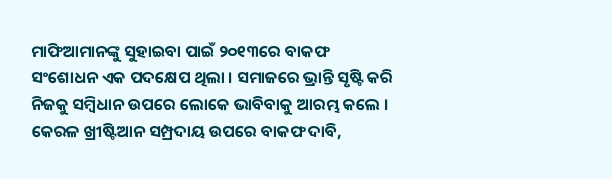ମାଫିଆମାନଙ୍କୁ ସୁହାଇବା ପାଇଁ ୨୦୧୩ରେ ବାକଫ ସଂଶୋଧନ ଏକ ପଦକ୍ଷେପ ଥିଲା । ସମାଜରେ ଭ୍ରାନ୍ତି ସୃଷ୍ଟି କରି ନିଜକୁ ସମ୍ବିଧାନ ଉପରେ ଲୋକେ ଭାବିବାକୁ ଆରମ୍ଭ କଲେ । କେରଳ ଖ୍ରୀଷ୍ଟିଆନ ସମ୍ପ୍ରଦାୟ ଉପରେ ବାକଫ ଦାବି,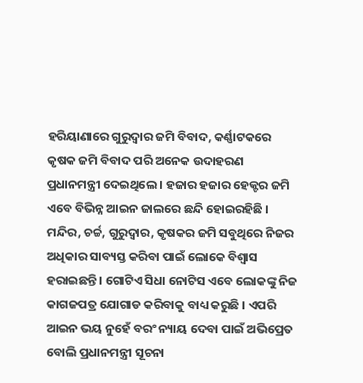ହରିୟାଣାରେ ଗୁରୁଦ୍ୱାର ଜମି ବିବାଦ, କର୍ଣ୍ଣାଟକରେ କୃଷକ ଜମି ବିବାଦ ପରି ଅନେକ ଉଦାହରଣ ପ୍ରଧାନମନ୍ତ୍ରୀ ଦେଇଥିଲେ । ହଜାର ହଜାର ହେକ୍ଟର ଜମି ଏବେ ବିଭିନ୍ନ ଆଇନ ଜାଲରେ ଛନ୍ଦି ହୋଇରହିଛି । ମନ୍ଦିର, ଚର୍ଚ୍ଚ, ଗୁରୁଦ୍ୱାର, କୃଷକର ଜମି ସବୁଥିରେ ନିଜର ଅଧିକାର ସାବ୍ୟସ୍ତ କରିବା ପାଇଁ ଲୋକେ ବିଶ୍ୱାସ ହରାଇଛନ୍ତି । ଗୋଟିଏ ସିଧା ନୋଟିସ ଏବେ ଲୋକଙ୍କୁ ନିଜ କାଗଜପତ୍ର ଯୋଗାଡ କରିବାକୁ ବାଧ୍ୟ କରୁଛି । ଏପରି ଆଇନ ଭୟ ନୁହେଁ ବରଂ ନ୍ୟାୟ ଦେବା ପାଇଁ ଅଭିପ୍ରେତ ବୋଲି ପ୍ରଧାନମନ୍ତ୍ରୀ ସୂଚନା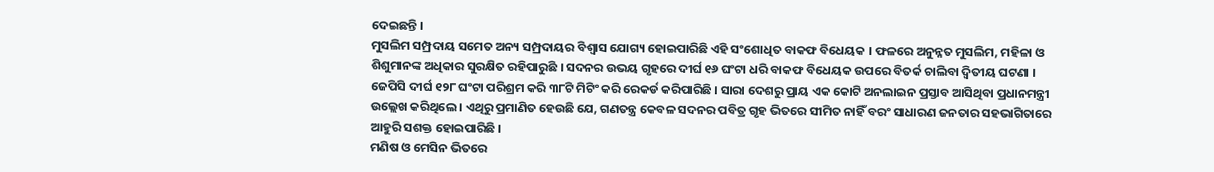ଦେଇଛନ୍ତି ।
ମୁସଲିମ ସମ୍ପ୍ରଦାୟ ସମେତ ଅନ୍ୟ ସମ୍ପ୍ରଦାୟର ବିଶ୍ୱାସ ଯୋଗ୍ୟ ହୋଇପାରିଛି ଏହି ସଂଶୋଧିତ ବାକଫ ବିଧେୟକ । ଫଳରେ ଅନୁନ୍ନତ ମୁସଲିମ, ମହିଳା ଓ ଶିଶୁମାନଙ୍କ ଅଧିକାର ସୁରକ୍ଷିତ ରହିପାରୁଛି । ସଦନର ଉଭୟ ଗୃହରେ ଦୀର୍ଘ ୧୬ ଘଂଟା ଧରି ବାକଫ ବିଧେୟକ ଉପରେ ବିତର୍କ ଚାଲିବା ଦ୍ୱିତୀୟ ଘଟଣା । ଜେପିସି ଦୀର୍ଘ ୧୨୮ ଘଂଟା ପରିଶ୍ରମ କରି ୩୮ଟି ମିଟିଂ କରି ରେକର୍ଡ କରିପାରିଛି । ସାରା ଦେଶରୁ ପ୍ରାୟ ଏକ କୋଟି ଅନଲାଇନ ପ୍ରସ୍ତାବ ଆସିଥିବା ପ୍ରଧାନମନ୍ତ୍ରୀ ଉଲ୍ଲେଖ କରିଥିଲେ । ଏଥିରୁ ପ୍ରମାଣିତ ହେଉଛି ଯେ, ଗଣତନ୍ତ୍ର କେବଳ ସଦନର ପବିତ୍ର ଗୃହ ଭିତରେ ସୀମିତ ନାହିଁ ବରଂ ସାଧାରଣ ଜନତାର ସହଭାଗିତାରେ ଆହୁରି ସଶକ୍ତ ହୋଇପାରିଛି ।
ମଣିଷ ଓ ମେସିନ ଭିତରେ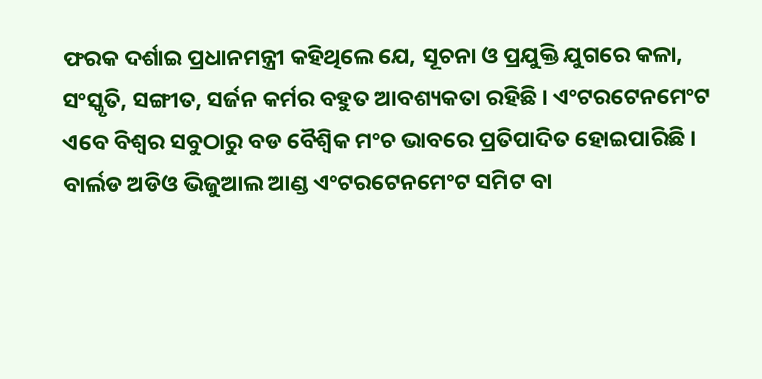ଫରକ ଦର୍ଶାଇ ପ୍ରଧାନମନ୍ତ୍ରୀ କହିଥିଲେ ଯେ, ସୂଚନା ଓ ପ୍ରଯୁକ୍ତି ଯୁଗରେ କଳା, ସଂସ୍କୃତି, ସଙ୍ଗୀତ, ସର୍ଜନ କର୍ମର ବହୁତ ଆବଶ୍ୟକତା ରହିଛି । ଏଂଟରଟେନମେଂଟ ଏବେ ବିଶ୍ୱର ସବୁଠାରୁ ବଡ ବୈଶ୍ୱିକ ମଂଚ ଭାବରେ ପ୍ରତିପାଦିତ ହୋଇପାରିଛି । ବାର୍ଲଡ ଅଡିଓ ଭିଜୁଆଲ ଆଣ୍ଡ ଏଂଟରଟେନମେଂଟ ସମିଟ ବା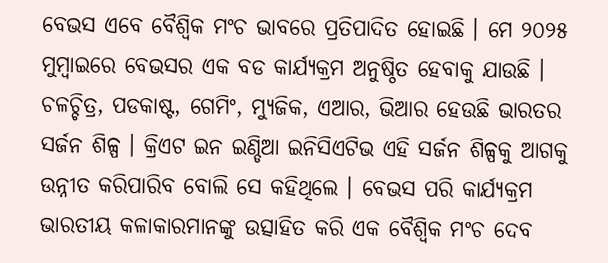ବେଭସ ଏବେ ବୈଶ୍ୱିକ ମଂଚ ଭାବରେ ପ୍ରତିପାଦିତ ହୋଇଛି । ମେ ୨୦୨୫ ମୁମ୍ବାଇରେ ବେଭସର ଏକ ବଡ କାର୍ଯ୍ୟକ୍ରମ ଅନୁଷ୍ଠିତ ହେବାକୁ ଯାଉଛି । ଚଳଚ୍ଚିତ୍ର, ପଡକାଷ୍ଟ, ଗେମିଂ, ମ୍ୟୁଜିକ, ଏଆର, ଭିଆର ହେଉଛି ଭାରତର ସର୍ଜନ ଶିଳ୍ପ । କ୍ରିଏଟ ଇନ ଇଣ୍ଡିଆ ଇନିସିଏଟିଭ ଏହି ସର୍ଜନ ଶିଳ୍ପକୁ ଆଗକୁ ଉନ୍ନୀତ କରିପାରିବ ବୋଲି ସେ କହିଥିଲେ । ବେଭସ ପରି କାର୍ଯ୍ୟକ୍ରମ ଭାରତୀୟ କଳାକାରମାନଙ୍କୁ ଉତ୍ସାହିତ କରି ଏକ ବୈଶ୍ୱିକ ମଂଚ ଦେବ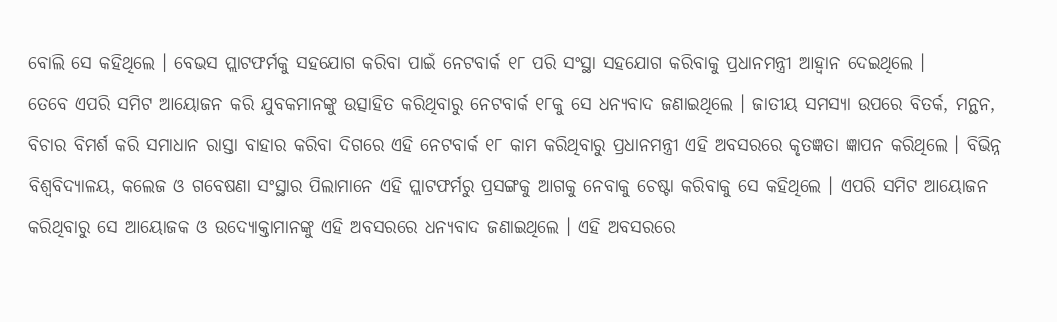ବୋଲି ସେ କହିଥିଲେ । ବେଭସ ପ୍ଲାଟଫର୍ମକୁ ସହଯୋଗ କରିବା ପାଇଁ ନେଟବାର୍କ ୧୮ ପରି ସଂସ୍ଥା ସହଯୋଗ କରିବାକୁ ପ୍ରଧାନମନ୍ତ୍ରୀ ଆହ୍ୱାନ ଦେଇଥିଲେ ।
ତେବେ ଏପରି ସମିଟ ଆୟୋଜନ କରି ଯୁବକମାନଙ୍କୁ ଉତ୍ସାହିତ କରିଥିବାରୁ ନେଟବାର୍କ ୧୮କୁ ସେ ଧନ୍ୟବାଦ ଜଣାଇଥିଲେ । ଜାତୀୟ ସମସ୍ୟା ଉପରେ ବିତର୍କ, ମନ୍ଥନ, ବିଚାର ବିମର୍ଶ କରି ସମାଧାନ ରାସ୍ତା ବାହାର କରିବା ଦିଗରେ ଏହି ନେଟବାର୍କ ୧୮ କାମ କରିଥିବାରୁ ପ୍ରଧାନମନ୍ତ୍ରୀ ଏହି ଅବସରରେ କୃତଜ୍ଞତା ଜ୍ଞାପନ କରିଥିଲେ । ବିଭିନ୍ନ ବିଶ୍ୱବିଦ୍ୟାଳୟ, କଲେଜ ଓ ଗବେଷଣା ସଂସ୍ଥାର ପିଲାମାନେ ଏହି ପ୍ଲାଟଫର୍ମରୁ ପ୍ରସଙ୍ଗକୁ ଆଗକୁ ନେବାକୁ ଚେଷ୍ଟା କରିବାକୁ ସେ କହିଥିଲେ । ଏପରି ସମିଟ ଆୟୋଜନ କରିଥିବାରୁ ସେ ଆୟୋଜକ ଓ ଉଦ୍ୟୋକ୍ତାମାନଙ୍କୁ ଏହି ଅବସରରେ ଧନ୍ୟବାଦ ଜଣାଇଥିଲେ । ଏହି ଅବସରରେ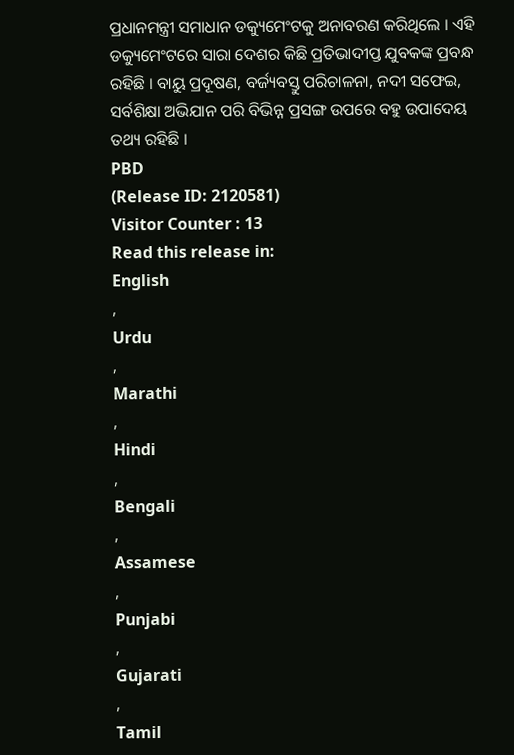ପ୍ରଧାନମନ୍ତ୍ରୀ ସମାଧାନ ଡକ୍ୟୁମେଂଟକୁ ଅନାବରଣ କରିଥିଲେ । ଏହି ଡକ୍ୟୁମେଂଟରେ ସାରା ଦେଶର କିଛି ପ୍ରତିଭାଦୀପ୍ତ ଯୁବକଙ୍କ ପ୍ରବନ୍ଧ ରହିଛି । ବାୟୁ ପ୍ରଦୂଷଣ, ବର୍ଜ୍ୟବସ୍ତୁ ପରିଚାଳନା, ନଦୀ ସଫେଇ, ସର୍ବଶିକ୍ଷା ଅଭିଯାନ ପରି ବିଭିନ୍ନ ପ୍ରସଙ୍ଗ ଉପରେ ବହୁ ଉପାଦେୟ ତଥ୍ୟ ରହିଛି ।
PBD
(Release ID: 2120581)
Visitor Counter : 13
Read this release in:
English
,
Urdu
,
Marathi
,
Hindi
,
Bengali
,
Assamese
,
Punjabi
,
Gujarati
,
Tamil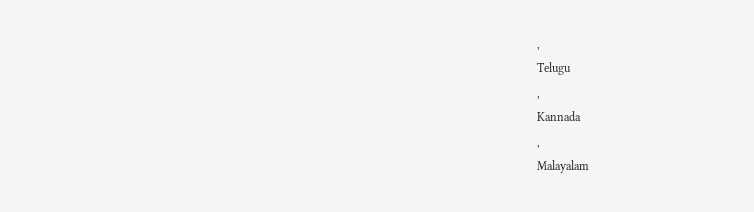,
Telugu
,
Kannada
,
Malayalam